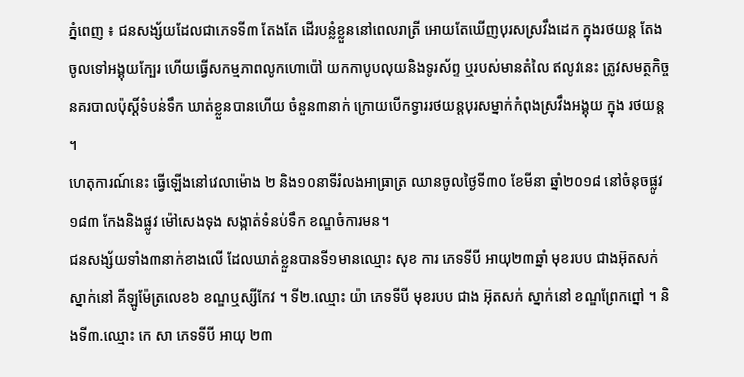ភ្នំពេញ ៖ ជនសង្ស័យដែលជាភេទទី៣ តែងតែ ដើរបន្លំខ្លួននៅពេលរាត្រី អោយតែឃើញបុរសស្រវឹងដេក ក្នុងរថយន្ត តែងចូលទៅអង្គុយក្បែរ ហើយធ្វើសកម្មភាពលូកហោប៉ៅ យកកាបូបលុយនិងទូរស័ព្ទ ឬរបស់មានតំលៃ ឥលូវនេះ ត្រូវសមត្ថកិច្ចនគរបាលប៉ុស្តិ៍ទំបន់ទឹក ឃាត់ខ្លួនបានហើយ ចំនួន៣នាក់ ក្រោយបើកទ្វាររថយន្តបុរសម្នាក់កំពុងស្រវឹងអង្គុយ ក្នុង រថយន្ត ។
ហេតុការណ៍នេះ ធ្វើឡើងនៅវេលាម៉ោង ២ និង១០នាទីរំលងអាធ្រាត្រ ឈានចូលថ្ងៃទី៣០ ខែមីនា ឆ្នាំ២០១៨ នៅចំនុចផ្លូវ១៨៣ កែងនិងផ្លូវ ម៉ៅសេងទុង សង្កាត់ទំនប់ទឹក ខណ្ឌចំការមន។
ជនសង្ស័យទាំង៣នាក់ខាងលើ ដែលឃាត់ខ្លួនបានទី១មានឈ្មោះ សុខ ការ ភេទទីបី អាយុ២៣ឆ្នាំ មុខរបប ជាងអ៊ុតសក់ ស្នាក់នៅ គីឡូម៉ែត្រលេខ៦ ខណ្ឌឬស្សីកែវ ។ ទី២.ឈ្មោះ យ៉ា ភេទទីបី មុខរបប ជាង អ៊ុតសក់ ស្នាក់នៅ ខណ្ឌព្រែកព្នៅ ។ និងទី៣.ឈ្មោះ កេ សា ភេទទីបី អាយុ ២៣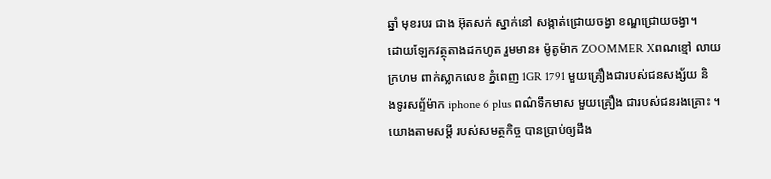ឆ្នាំ មុខរបរ ជាង អ៊ុតសក់ ស្នាក់នៅ សង្កាត់ជ្រោយចង្វា ខណ្ឌជ្រោយចង្វា។
ដោយឡែកវត្ថុតាងដកហូត រួមមាន៖ ម៉ូតូម៉ាក ZOOMMER Xពណខ្មៅ លាយក្រហម ពាក់ស្លាកលេខ ភ្នំពេញ 1GR 1791 មួយគ្រឿងជារបស់ជនសង្ស័យ និងទូរសព្ទ័ម៉ាក iphone 6 plus ពណ៌ទឹកមាស មួយគ្រឿង ជារបស់ជនរងគ្រោះ ។
យោងតាមសម្តី របស់សមត្ថកិច្ច បានប្រាប់ឲ្យដឹង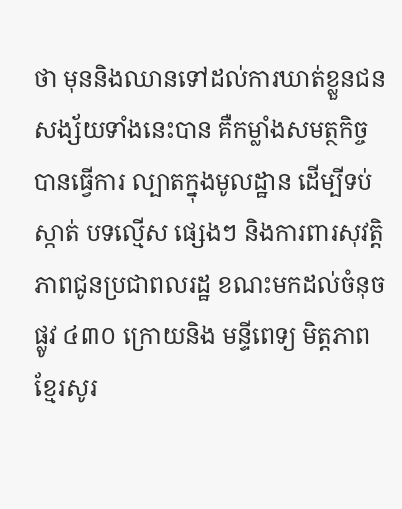ថា មុននិងឈានទៅដល់ការឃាត់ខ្លួនជនសង្ស័យទាំងនេះបាន គឺកម្លាំងសមត្ថកិច្ច បានធ្វើការ ល្បាតក្នុងមូលដ្ឋាន ដើម្បីទប់ស្កាត់ បទល្មើស ផ្សេងៗ និងការពារសុវត្តិភាពជូនប្រជាពលរដ្ឋ ខណះមកដល់ចំនុចផ្លូវ ៤៣០ ក្រោយនិង មន្ទីពេទ្យ មិត្តភាពខ្មែរសូរ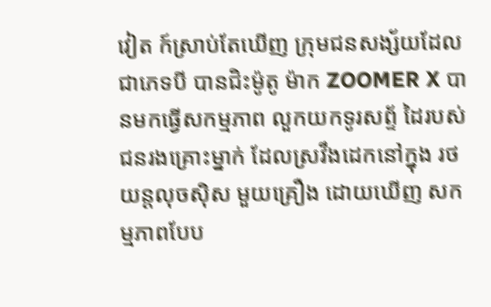វៀត ក៍ស្រាប់តែឃើញ ក្រុមជនសង្ស័យដែលជាភេទបី បានជិះម៉ូតូ ម៉ាក ZOOMER X បានមកធ្វើសកម្មភាព លួកយកទូរសព័្ទ ដៃរបស់ជនរងគ្រោះម្នាក់ ដែលស្រវឹងដេកនៅក្នុង រថយន្តលុចស៊ិស មួយគ្រឿង ដោយឃើញ សកម្មភាពបែប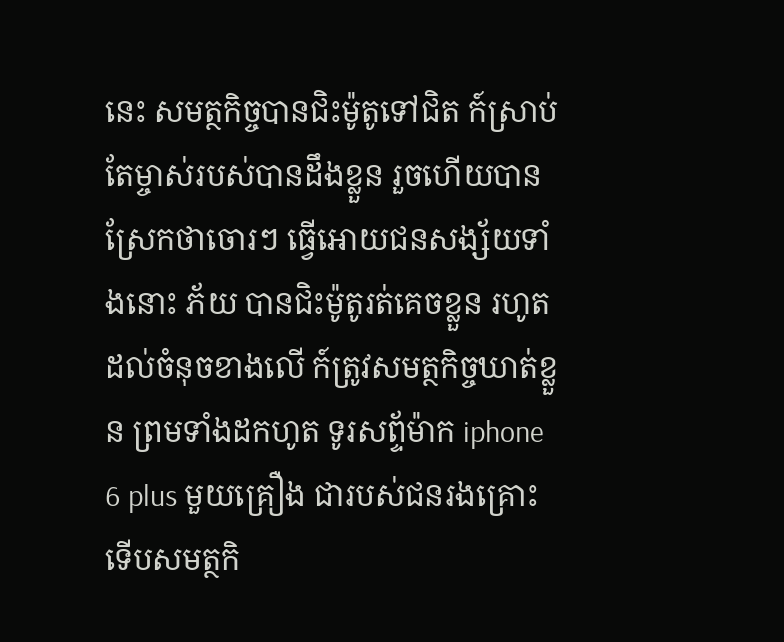នេះ សមត្ថកិច្ចបានជិះម៉ូតូទៅជិត ក៍ស្រាប់តែម្ចាស់របស់បានដឹងខ្លួន រួចហើយបានស្រែកថាចោរៗ ធ្វើអោយជនសង្ស័យទាំងនោះ ភ័យ បានជិះម៉ូតូរត់គេចខ្លួន រហូតដល់ចំនុចខាងលើ ក៍ត្រូវសមត្ថកិច្ចឃាត់ខ្លួន ព្រមទាំងដកហូត ទូរសព្ទ័ម៉ាក iphone 6 plus មួយគ្រឿង ជារបស់ជនរងគ្រោះទើបសមត្ថកិ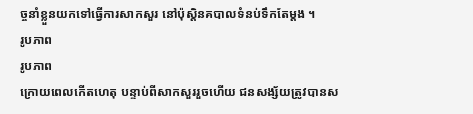ច្ចនាំខ្លួនយកទៅធ្វើការសាកសួរ នៅប៉ុស្តិនគបាលទំនប់ទឹកតែម្តង ។
រូបភាព
រូបភាព
ក្រោយពេលកើតហេតុ បន្ទាប់ពីសាកសួររួចហើយ ជនសង្ស័យត្រូវបានស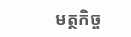មត្ថកិច្ច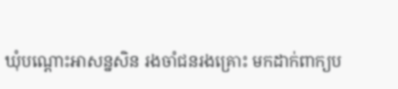ឃុំបណ្តោះអាសន្នសិន រងចាំជនរងគ្រោះ មកដាក់ពាក្យប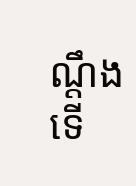ណ្តឹង ទើ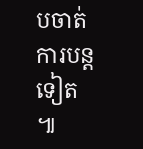បចាត់ការបន្តទៀត ៕